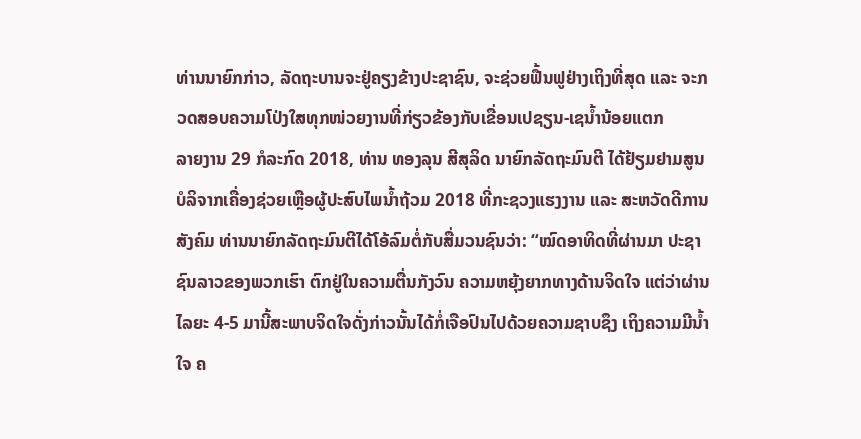ທ່ານນາຍົກກ່າວ, ລັດຖະບານຈະຢູ່ຄຽງຂ້າງປະຊາຊົນ, ຈະຊ່ວຍຟື້ນຟູຢ່າງເຖິງທີ່ສຸດ ແລະ ຈະກວດສອບຄວາມໂປ່ງໃສທຸກໜ່ວຍງານທີ່ກ່ຽວຂ້ອງກັບເຂື່ອນເປຊຽນ-ເຊນ້ຳນ້ອຍແຕກ
ລາຍງານ 29 ກໍລະກົດ 2018, ທ່ານ ທອງລຸນ ສີສຸລິດ ນາຍົກລັດຖະມົນຕີ ໄດ້ຢ້ຽມຢາມສູນບໍລິຈາກເຄື່ອງຊ່ວຍເຫຼືອຜູ້ປະສົບໄພນ້ຳຖ້ວມ 2018 ທີ່ກະຊວງແຮງງານ ແລະ ສະຫວັດດີການສັງຄົມ ທ່ານນາຍົກລັດຖະມົນຕີໄດ້ໂອ້ລົມຕໍ່ກັບສື່ມວນຊົນວ່າ: “ໝົດອາທິດທີ່ຜ່ານມາ ປະຊາຊົນລາວຂອງພວກເຮົາ ຕົກຢູ່ໃນຄວາມຕື່ນກັງວົນ ຄວາມຫຍຸ້ງຍາກທາງດ້ານຈິດໃຈ ແຕ່ວ່າຜ່ານໄລຍະ 4-5 ມານີ້ສະພາບຈິດໃຈດັ່ງກ່າວນັ້ນໄດ້ກໍ່ເຈືອປົນໄປດ້ວຍຄວາມຊາບຊຶງ ເຖິງຄວາມມີນ້ຳໃຈ ຄ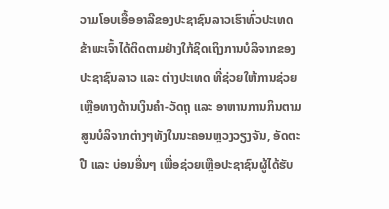ວາມໂອບເອື້ອອາລີຂອງປະຊາຊົນລາວເຮົາທົ່ວປະເທດ ຂ້າພະເຈົ້າໄດ້ຕິດຕາມຢ່າງໃກ້ຊິດເຖິງການບໍລິຈາກຂອງປະຊາຊົນລາວ ແລະ ຕ່າງປະເທດ ທີ່ຊ່ວຍໃຫ້ການຊ່ວຍເຫຼືອທາງດ້ານເງິນຄຳ-ວັດຖຸ ແລະ ອາຫານການກິນຕາມສູນບໍລິຈາກຕ່າງໆທັງໃນນະຄອນຫຼວງວຽງຈັນ, ອັດຕະປື ແລະ ບ່ອນອື່ນໆ ເພື່ອຊ່ວຍເຫຼືອປະຊາຊົນຜູ້ໄດ້ຮັບ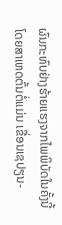ຜົນກະທົບຢ່າງຮ້າຍແຮງຈາກໄພພິບັດໃນຄັ້ງນີ້ ໂດຍສາເຫດຕົ້ນຕໍ່ແມ່ນ ເຂື່ອນເຊປຽນ-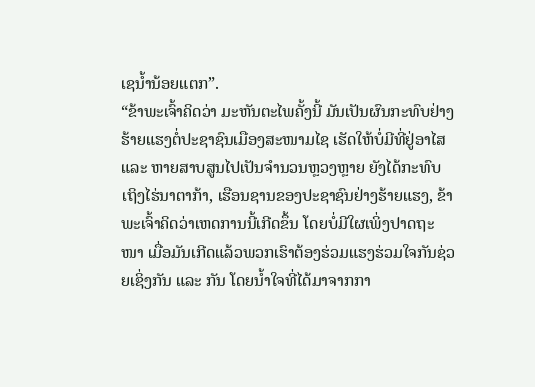ເຊນ້ຳນ້ອຍແຕກ”.
“ຂ້າພະເຈົ້າຄິດວ່າ ມະຫັນຕະໄພຄັ້ງນີ້ ມັນເປັນຜົນກະທົບຢ່າງຮ້າຍແຮງຕໍ່ປະຊາຊົນເມືອງສະໜາມໄຊ ເຮັດໃຫ້ບໍ່ມີທີ່ຢູ່ອາໄສ ແລະ ຫາຍສາບສູນໄປເປັນຈຳນວນຫຼວງຫຼາຍ ຍັງໄດ້ກະທົບເຖິງໄຮ່ນາຕາກ້າ, ເຮືອນຊານຂອງປະຊາຊົນຢ່າງຮ້າຍແຮງ, ຂ້າພະເຈົ້າຄິດວ່າເຫດການນີ້ເກີດຂຶ້ນ ໂດຍບໍ່ມີໃຜເພິ່ງປາດຖະໜາ ເມື່ອມັນເກີດແລ້ວພວກເຮົາຕ້ອງຮ່ວມແຮງຮ່ວມໃຈກັນຊ່ວຍເຊິ່ງກັນ ແລະ ກັນ ໂດຍນ້ຳໃຈທີ່ໄດ້ມາຈາກກາ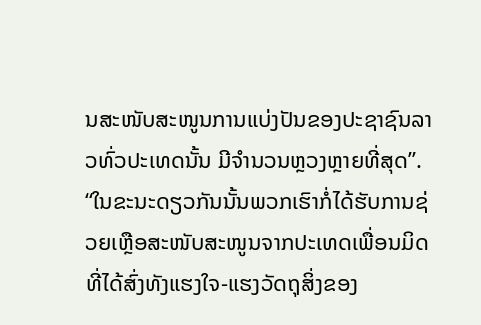ນສະໜັບສະໜູນການແບ່ງປັນຂອງປະຊາຊົນລາວທົ່ວປະເທດນັ້ນ ມີຈຳນວນຫຼວງຫຼາຍທີ່ສຸດ”.
“ໃນຂະນະດຽວກັນນັ້ນພວກເຮົາກໍ່ໄດ້ຮັບການຊ່ວຍເຫຼືອສະໜັບສະໜູນຈາກປະເທດເພື່ອນມິດ ທີ່ໄດ້ສົ່ງທັງແຮງໃຈ-ແຮງວັດຖຸສິ່ງຂອງ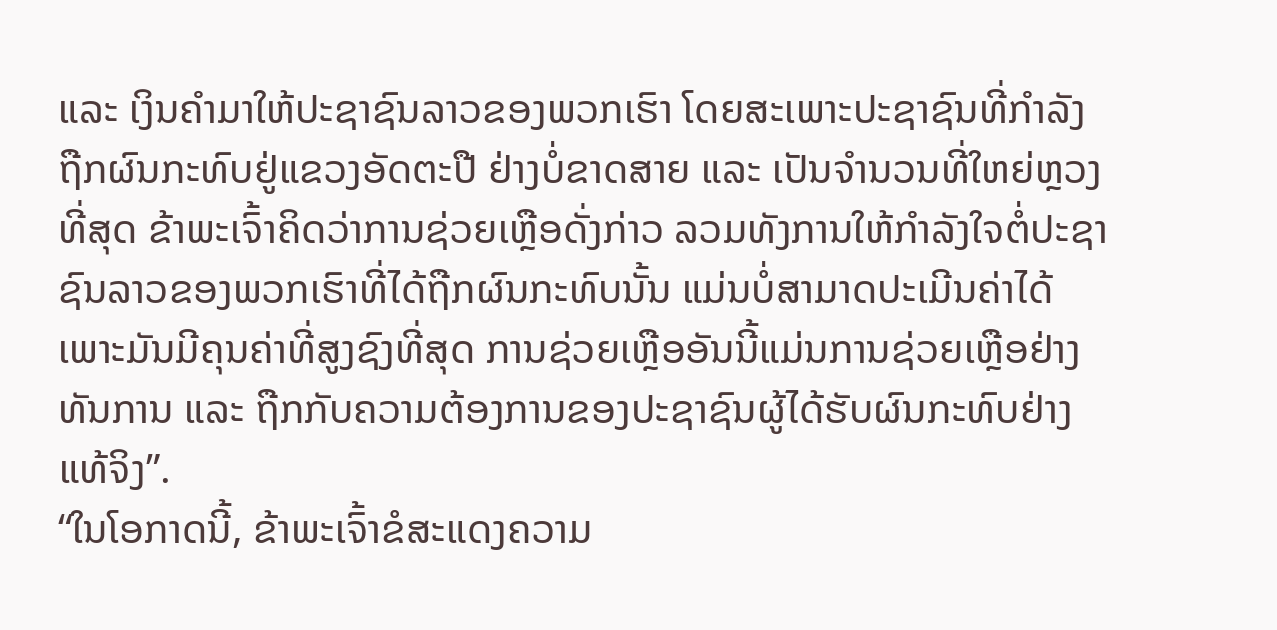ແລະ ເງິນຄຳມາໃຫ້ປະຊາຊົນລາວຂອງພວກເຮົາ ໂດຍສະເພາະປະຊາຊົນທີ່ກຳລັງຖືກຜົນກະທົບຢູ່ແຂວງອັດຕະປື ຢ່າງບໍ່ຂາດສາຍ ແລະ ເປັນຈຳນວນທີ່ໃຫຍ່ຫຼວງທີ່ສຸດ ຂ້າພະເຈົ້າຄິດວ່າການຊ່ວຍເຫຼືອດັ່ງກ່າວ ລວມທັງການໃຫ້ກຳລັງໃຈຕໍ່ປະຊາຊົນລາວຂອງພວກເຮົາທີ່ໄດ້ຖືກຜົນກະທົບນັ້ນ ແມ່ນບໍ່ສາມາດປະເມີນຄ່າໄດ້ ເພາະມັນມີຄຸນຄ່າທີ່ສູງຊົງທີ່ສຸດ ການຊ່ວຍເຫຼືອອັນນີ້ແມ່ນການຊ່ວຍເຫຼືອຢ່າງທັນການ ແລະ ຖືກກັບຄວາມຕ້ອງການຂອງປະຊາຊົນຜູ້ໄດ້ຮັບຜົນກະທົບຢ່າງແທ້ຈິງ”.
“ໃນໂອກາດນີ້, ຂ້າພະເຈົ້າຂໍສະແດງຄວາມ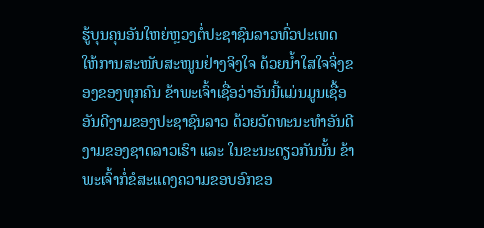ຮູ້ບຸນຄຸນອັນໃຫຍ່ຫຼວງຕໍ່ປະຊາຊົນລາວທົ່ວປະເທດ ໃຫ້ການສະໜັບສະໜູນຢ່າງຈິງໃຈ ດ້ວຍນ້ຳໃສໃຈຈິ່ງຂອງຂອງທຸກຄົນ ຂ້າພະເຈົ້າເຊື່ອວ່າອັນນີ້ແມ່ນມູນເຊື້ອອັນດີງາມຂອງປະຊາຊົນລາວ ດ້ວຍວັດທະນະທຳອັນດີງາມຂອງຊາດລາວເຮົາ ແລະ ໃນຂະນະດຽວກັນນັ້ນ ຂ້າພະເຈົ້າກໍ່ຂໍສະແດງຄວາມຂອບອົກຂອ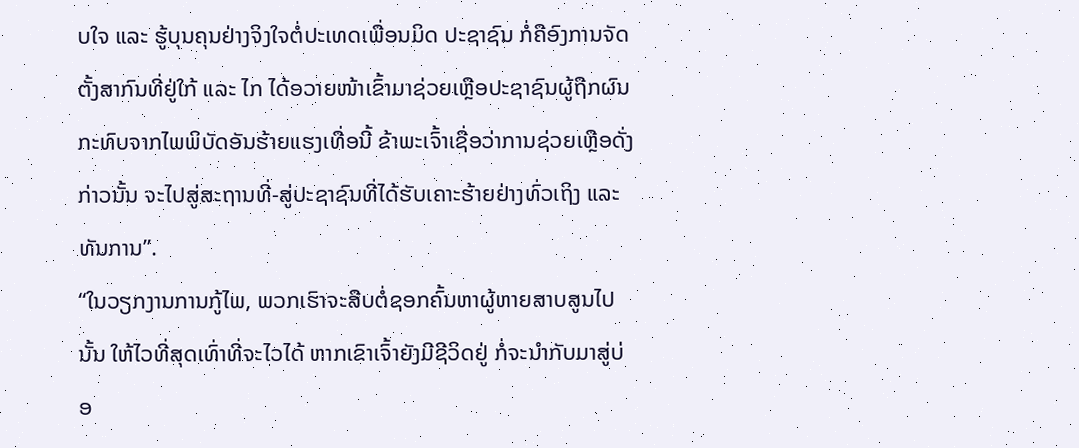ບໃຈ ແລະ ຮູ້ບຸນຄຸນຢ່າງຈິງໃຈຕໍ່ປະເທດເພື່ອນມິດ ປະຊາຊົນ ກໍ່ຄືອົງການຈັດຕັ້ງສາກົນທີ່ຢູ່ໃກ້ ແລະ ໄກ ໄດ້ອວາຍໜ້າເຂົ້າມາຊ່ວຍເຫຼືອປະຊາຊົນຜູ້ຖືກຜົນກະທົບຈາກໄພພິບັດອັນຮ້າຍແຮງເທື່ອນີ້ ຂ້າພະເຈົ້າເຊື່ອວ່າການຊ່ວຍເຫຼືອດັ່ງກ່າວນັ້ນ ຈະໄປສູ່ສະຖານທີ່-ສູ່ປະຊາຊົນທີ່ໄດ້ຮັບເຄາະຮ້າຍຢ່າງທົ່ວເຖິງ ແລະ ທັນການ”.
“ໃນວຽກງານການກູ້ໄພ, ພວກເຮົາຈະສືບຕໍ່ຊອກຄົ້ນຫາຜູ້ຫາຍສາບສູນໄປນັ້ນ ໃຫ້ໄວທີ່ສຸດເທົ່າທີ່ຈະໄວໄດ້ ຫາກເຂົາເຈົ້າຍັງມີຊີວິດຢູ່ ກໍ່ຈະນຳກັບມາສູ່ບ່ອ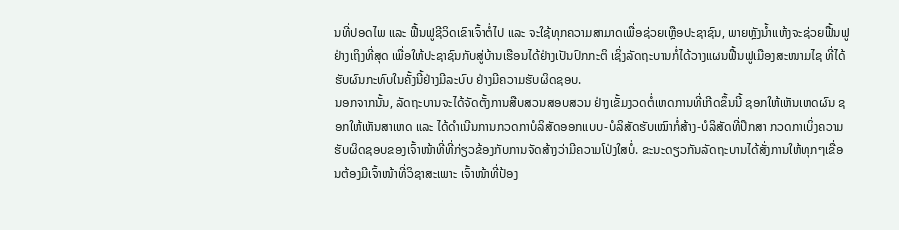ນທີ່ປອດໄພ ແລະ ຟື້ນຟູຊີວິດເຂົາເຈົ້າຕໍ່ໄປ ແລະ ຈະໃຊ້ທຸກຄວາມສາມາດເພື່ອຊ່ວຍເຫຼືອປະຊາຊົນ, ພາຍຫຼັງນ້ຳແຫ້ງຈະຊ່ວຍຟື້ນຟູຢ່າງເຖິງທີ່ສຸດ ເພື່ອໃຫ້ປະຊາຊົນກັບສູ່ບ້ານເຮືອນໄດ້ຢ່າງເປັນປົກກະຕິ ເຊິ່ງລັດຖະບານກໍ່ໄດ້ວາງແຜນຟື້ນຟູເມືອງສະໜາມໄຊ ທີ່ໄດ້ຮັບຜົນກະທົບໃນຄັ້ງນີ້ຢ່າງມີລະບົບ ຢ່າງມີຄວາມຮັບຜິດຊອບ.
ນອກຈາກນັ້ນ, ລັດຖະບານຈະໄດ້ຈັດຕັ້ງການສືບສວນສອບສວນ ຢ່າງເຂັ້ມງວດຕໍ່ເຫດການທີ່ເກີດຂຶ້ນນີ້ ຊອກໃຫ້ເຫັນເຫດຜົນ ຊອກໃຫ້ເຫັນສາເຫດ ແລະ ໄດ້ດຳເນີນການກວດກາບໍລິສັດອອກແບບ-ບໍລິສັດຮັບເໝົາກໍ່ສ້າງ-ບໍລິສັດທີ່ປຶກສາ ກວດກາເບິ່ງຄວາມຮັບຜິດຊອບຂອງເຈົ້າໜ້າທີ່ທີ່ກ່ຽວຂ້ອງກັບການຈັດສ້າງວ່າມີຄວາມໂປ່ງໃສບໍ່. ຂະນະດຽວກັນລັດຖະບານໄດ້ສັ່ງການໃຫ້ທຸກໆເຂື່ອນຕ້ອງມີເຈົ້າໜ້າທີ່ວິຊາສະເພາະ ເຈົ້າໜ້າທີ່ປ້ອງ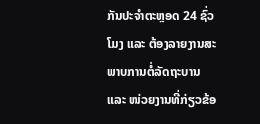ກັນປະຈຳຕະຫຼອດ 24 ຊົ່ວໂມງ ແລະ ຕ້ອງລາຍງານສະພາບການຕໍ່ລັດຖະບານ ແລະ ໜ່ວຍງານທີ່ກ່ຽວຂ້ອ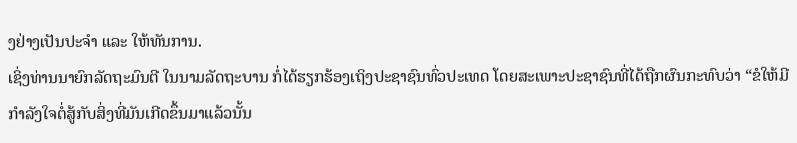ງຢ່າງເປັນປະຈຳ ແລະ ໃຫ້ທັນການ.
ເຊິ່ງທ່ານນາຍົກລັດຖະມົນຕີ ໃນນາມລັດຖະບານ ກໍ່ໄດ້ຮຽກຮ້ອງເຖິງປະຊາຊົນທົ່ວປະເທດ ໂດຍສະເພາະປະຊາຊົນທີ່ໄດ້ຖືກຜົນກະທົບວ່າ “ຂໍໃຫ້ມີກຳລັງໃຈຕໍ່ສູ້ກັບສິ່ງທີ່ມັນເກີດຂຶ້ນມາແລ້ວນັ້ນ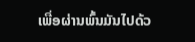ເພື່ອຜ່ານພົ້ນມັນໄປດ້ວ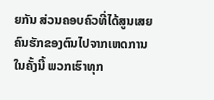ຍກັນ ສ່ວນຄອບຄົວທີ່ໄດ້ສູນເສຍຄົນຮັກຂອງຕົນໄປຈາກເຫດການໃນຄັ້ງນີ້ ພວກເຮົາທຸກ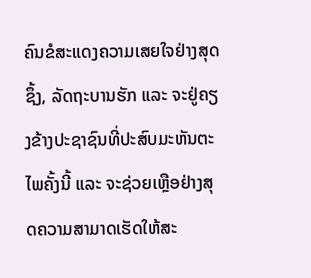ຄົນຂໍສະແດງຄວາມເສຍໃຈຢ່າງສຸດຊຶ້ງ, ລັດຖະບານຮັກ ແລະ ຈະຢູ່ຄຽງຂ້າງປະຊາຊົນທີ່ປະສົບມະຫັນຕະໄພຄັ້ງນີ້ ແລະ ຈະຊ່ວຍເຫຼືອຢ່າງສຸດຄວາມສາມາດເຮັດໃຫ້ສະ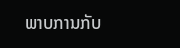ພາບການກັບ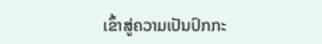ເຂົ້າສູ່ຄວາມເປັນປົກກະ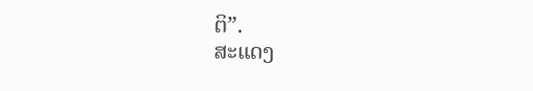ຕິ”.
ສະແດງ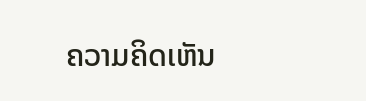ຄວາມຄິດເຫັນ